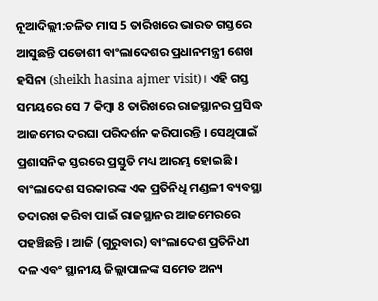ନୂଆଦିଲ୍ଲୀ:ଚଳିତ ମାସ 5 ତାରିଖରେ ଭାରତ ଗସ୍ତରେ ଆସୁଛନ୍ତି ପଡୋଶୀ ବାଂଲାଦେଶର ପ୍ରଧାନମନ୍ତ୍ରୀ ଶେଖ ହସିନା (sheikh hasina ajmer visit)। ଏହି ଗସ୍ତ ସମୟରେ ସେ 7 କିମ୍ବା 8 ତାରିଖରେ ରାଜସ୍ଥାନର ପ୍ରସିଦ୍ଧ ଆଜମେର ଦରଘା ପରିଦର୍ଶନ କରିପାରନ୍ତି । ସେଥିପାଇଁ ପ୍ରଶାସନିକ ସ୍ତରରେ ପ୍ରସ୍ତୁତି ମଧ୍ୟ ଆରମ୍ଭ ହୋଇଛି । ବାଂଲାଦେଶ ସରକାରଙ୍କ ଏକ ପ୍ରତିନିଧି ମଣ୍ଡଳୀ ବ୍ୟବସ୍ଥା ତଦାରଖ କରିବା ପାଇଁ ରାଜସ୍ଥାନର ଆଜମେରରେ ପହଞ୍ଚିଛନ୍ତି । ଆଜି (ଗୁରୁବାର) ବାଂଲାଦେଶ ପ୍ରତିନିଧୀ ଦଳ ଏବଂ ସ୍ଥାନୀୟ ଜିଲ୍ଲାପାଳଙ୍କ ସମେତ ଅନ୍ୟ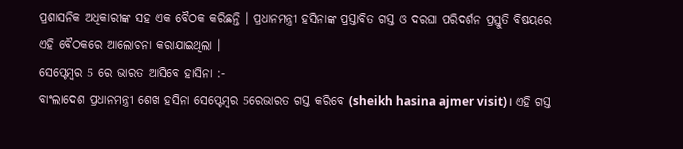ପ୍ରଶାସନିକ ଅଧିକାରୀଙ୍କ ସହ ଏକ ବୈଠକ କରିଛନ୍ତି । ପ୍ରଧାନମନ୍ତ୍ରୀ ହସିନାଙ୍କ ପ୍ରସ୍ତାବିତ ଗସ୍ତ ଓ ଦରଘା ପରିଦର୍ଶନ ପ୍ରସ୍ତୁତି ବିଷୟରେ ଏହି ବୈଠକରେ ଆଲୋଚନା କରାଯାଇଥିଲା ।
ସେପ୍ଟେମ୍ବର 5 ରେ ଭାରତ ଆସିବେ ହାସିନା :-
ବାଂଲାଦେଶ ପ୍ରଧାନମନ୍ତ୍ରୀ ଶେଖ ହସିନା ସେପ୍ଟେମ୍ବର 5ରେଭାରତ ଗସ୍ତ କରିବେ (sheikh hasina ajmer visit)। ଏହି ଗସ୍ତ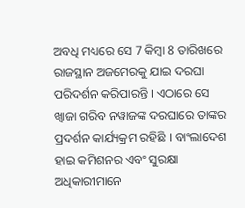ଅବଧି ମଧ୍ୟରେ ସେ 7 କିମ୍ବା 8 ତାରିଖରେ ରାଜସ୍ଥାନ ଅଜମେରକୁ ଯାଇ ଦରଘା ପରିଦର୍ଶନ କରିପାରନ୍ତି । ଏଠାରେ ସେ ଖ୍ୱାଜା ଗରିବ ନୱାଜଙ୍କ ଦରଘାରେ ତାଙ୍କର ପ୍ରଦର୍ଶନ କାର୍ଯ୍ୟକ୍ରମ ରହିଛି । ବାଂଲାଦେଶ ହାଇ କମିଶନର ଏବଂ ସୁରକ୍ଷା ଅଧିକାରୀମାନେ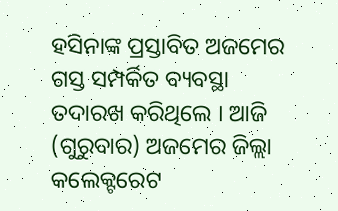ହସିନାଙ୍କ ପ୍ରସ୍ତାବିତ ଅଜମେର ଗସ୍ତ ସମ୍ପର୍କିତ ବ୍ୟବସ୍ଥା ତଦାରଖ କରିଥିଲେ । ଆଜି (ଗୁରୁବାର) ଅଜମେର ଜିଲ୍ଲା କଲେକ୍ଟରେଟ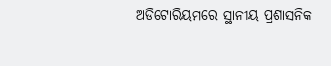ଅଡିଟୋରିୟମରେ ସ୍ଥାନୀୟ ପ୍ରଶାସନିକ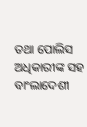ତଥା ପୋଲିସ ଅଧିକାରୀଙ୍କ ସହ ବାଂଲାଦେଶୀ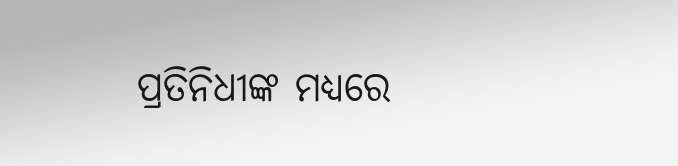ପ୍ରତିନିଧୀଙ୍କ ମଧ୍ୟରେ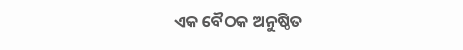ଏକ ବୈଠକ ଅନୁଷ୍ଠିତ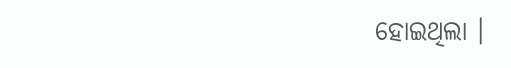ହୋଇଥିଲା ।